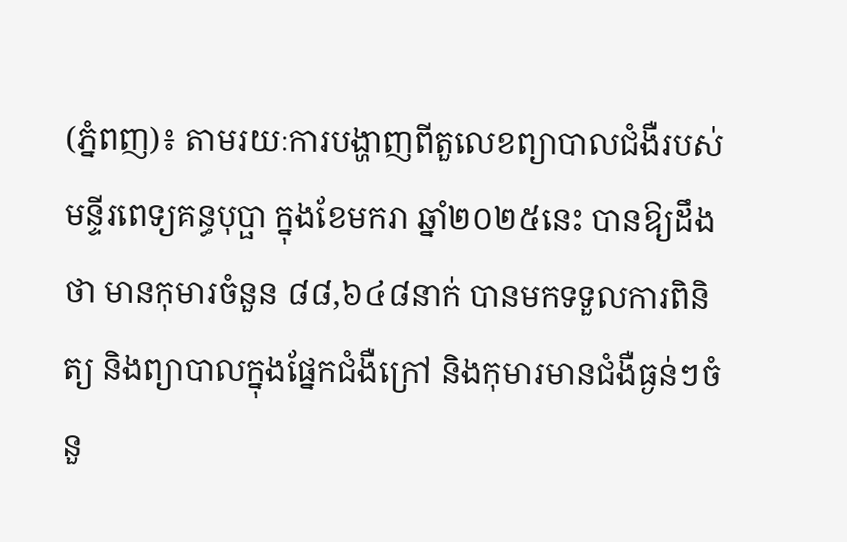(ភ្នំពញ)៖ តាមរយៈការបង្ហាញពីតួលេខព្យាបាលជំងឺរបស់មន្ទីរពេទ្យគន្ធបុប្ផា ក្នុងខែមករា ឆ្នាំ២០២៥នេះ បានឱ្យដឹងថា មានកុមារចំនួន ៨៨,៦៤៨នាក់ បានមកទទួលការពិនិត្យ និងព្យាបាលក្នុងផ្នែកជំងឺក្រៅ និងកុមារមានជំងឺធ្ងន់ៗចំនួ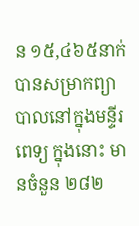ន ១៥,៤៦៥នាក់ បានសម្រាកព្យាបាលនៅក្នុងមន្ទីរពេទ្យ ក្នុងនោះ មានចំនួន ២៨២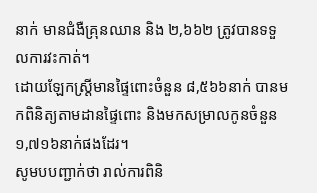នាក់ មានជំងឺគ្រុនឈាន និង ២,៦៦២ ត្រូវបានទទួលការវះកាត់។
ដោយឡែកស្រ្តីមានផ្ទៃពោះចំនួន ៨,៥៦៦នាក់ បានមកពិនិត្យតាមដានផ្ទៃពោះ និងមកសម្រាលកូនចំនួន ១,៧១៦នាក់ផងដែរ។
សូមបបញ្ជាក់ថា រាល់ការពិនិ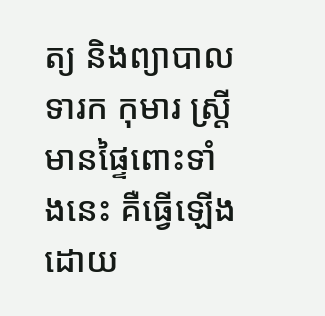ត្យ និងព្យាបាលទារក កុមារ ស្រ្តីមានផ្ទៃពោះទាំងនេះ គឺធ្វើឡើងដោយ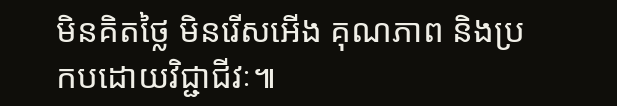មិនគិតថ្លៃ មិនរើសអើង គុណភាព និងប្រកបដោយវិជ្ជាជីវៈ៕